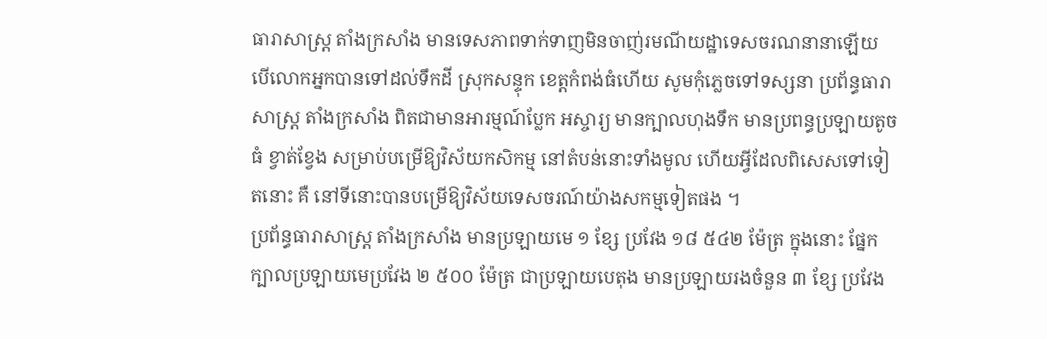ធារាសាស្ត្រ តាំងក្រសាំង មានទេសភាពទាក់ទាញមិនចាញ់រមណីយដ្ឋាទេសចរណនានាឡើយ
បើលោកអ្នកបានទៅដល់ទឹកដី ស្រុកសន្ទុក ខេត្តកំពង់ធំហើយ សូមកុំភ្លេចទៅទស្សនា ប្រព័ន្ធធារាសាស្ត្រ តាំងក្រសាំង ពិតជាមានអារម្មណ៍ប្លែក អស្ចារ្យ មានក្បាលហុងទឹក មានប្រពន្ធប្រឡាយតូចធំ ខ្វាត់ខ្វែង សម្រាប់បម្រើឱ្យវិស័យកសិកម្ម នៅតំបន់នោះទាំងមូល ហើយអ្វីដែលពិសេសទៅទៀតនោះ គឺ នៅទីនោះបានបម្រើឱ្យវិស័យទេសចរណ៍យ៉ាងសកម្មទៀតផង ។
ប្រព័ន្ធធារាសាស្ត្រ តាំងក្រសាំង មានប្រឡាយមេ ១ ខ្សែ ប្រវែង ១៨ ៥៤២ ម៉ែត្រ ក្នុងនោះ ផ្នែកក្បាលប្រឡាយមេប្រវែង ២ ៥០០ ម៉ែត្រ ជាប្រឡាយបេតុង មានប្រឡាយរងចំនួន ៣ ខ្សែ ប្រវែង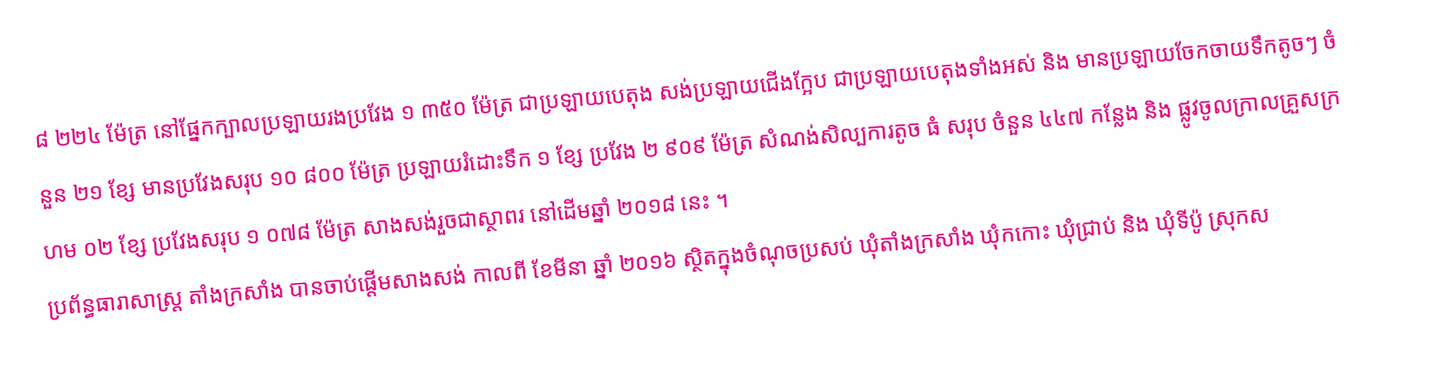៨ ២២៤ ម៉ែត្រ នៅផ្នែកក្បាលប្រឡាយរងប្រវែង ១ ៣៥០ ម៉ែត្រ ជាប្រឡាយបេតុង សង់ប្រឡាយជើងក្អែប ជាប្រឡាយបេតុងទាំងអស់ និង មានប្រឡាយចែកចាយទឹកតូចៗ ចំនួន ២១ ខ្សែ មានប្រវែងសរុប ១០ ៨០០ ម៉ែត្រ ប្រឡាយរំដោះទឹក ១ ខ្សែ ប្រវែង ២ ៩០៩ ម៉ែត្រ សំណង់សិល្បការតូច ធំ សរុប ចំនួន ៤៤៧ កន្លែង និង ផ្លូវចូលក្រាលគ្រួសក្រហម ០២ ខ្សែ ប្រវែងសរុប ១ ០៧៨ ម៉ែត្រ សាងសង់រួចជាស្ថាពរ នៅដើមឆ្នាំ ២០១៨ នេះ ។
ប្រព័ន្ធធារាសាស្ត្រ តាំងក្រសាំង បានចាប់ផ្តើមសាងសង់ កាលពី ខែមីនា ឆ្នាំ ២០១៦ ស្ថិតក្នុងចំណុចប្រសប់ ឃុំតាំងក្រសាំង ឃុំកកោះ ឃុំជ្រាប់ និង ឃុំទីប៉ូ ស្រុកស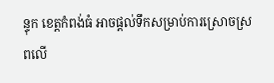ន្ទុក ខេត្តកំពង់ធំ អាចផ្តល់ទឹកសម្រាប់ការស្រោចស្រពលើ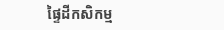ផ្ទៃដីកសិកម្ម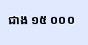ជាង ១៥ ០០០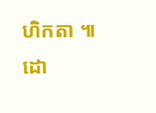ហិកតា ៕
ដោ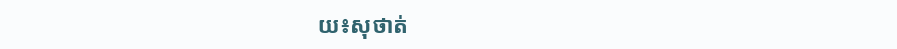យ៖សុថាត់